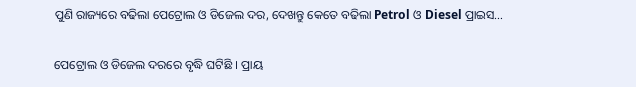ପୁଣି ରାଜ୍ୟରେ ବଢିଲା ପେଟ୍ରୋଲ ଓ ଡିଜେଲ ଦର, ଦେଖନ୍ତୁ କେତେ ବଢିଲା Petrol ଓ Diesel ପ୍ରାଇସ…

ପେଟ୍ରୋଲ ଓ ଡିଜେଲ ଦରରେ ବୃଦ୍ଧି ଘଟିଛି । ପ୍ରାୟ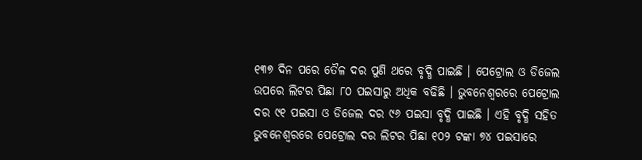୧୩୭ ଦିନ ପରେ ତୈଳ ଦର ପୁଣି ଥରେ ବୃଦ୍ଧି ପାଇଛି । ପେଟ୍ରୋଲ ଓ ଡିଜେଲ ଉପରେ ଲିଟର ପିଛା ୮୦ ପଇସାରୁ ଅଧିକ ବଢିଛି । ଭୁବନେଶ୍ବରରେ ପେଟ୍ରୋଲ ଦର ୯୧ ପଇସା ଓ ଡିଜେଲ ଦର ୯୬ ପଇସା ବୃଦ୍ଧି ପାଇଛି । ଏହି ବୃଦ୍ଧି ସହିତ ଭୁବନେଶ୍ବରରେ ପେଟ୍ରୋଲ ଦର ଲିଟର ପିଛା ୧୦୨ ଟଙ୍କା ୭୪ ପଇସାରେ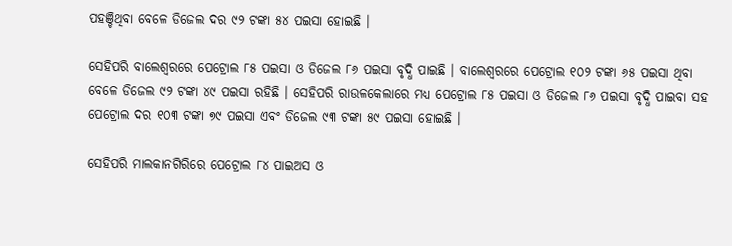ପହଞ୍ଚିଥିବା ବେଳେ ଡିଜେଲ ଦର ୯୨ ଟଙ୍କା ୫୪ ପଇସା ହୋଇଛି ।

ସେହିପରି ବାଲେଶ୍ଵରରେ ପେଟ୍ରୋଲ ୮୫ ପଇସା ଓ ଡିଜେଲ ୮୬ ପଇସା ବୃଦ୍ଧି ପାଇଛି । ବାଲେଶ୍ବରରେ ପେଟ୍ରୋଲ ୧୦୨ ଟଙ୍କା ୬୫ ପଇସା ଥିବା ବେଳେ ଡିଜେଲ ୯୨ ଟଙ୍କା ୪୯ ପଇସା ରହିଛି । ସେହିପରି ରାଉଳକେଲାରେ ମଧ୍ୟ ପେଟ୍ରୋଲ ୮୫ ପଇସା ଓ ଡିଜେଲ ୮୬ ପଇସା ବୃଦ୍ଧି ପାଇବା ସହ ପେଟ୍ରୋଲ ଦର ୧୦୩ ଟଙ୍କା ୭୯ ପଇସା ଏବଂ ଡିଜେଲ ୯୩ ଟଙ୍କା ୫୯ ପଇସା ହୋଇଛି ।

ସେହିପରି ମାଲକାନଗିରିରେ ପେଟ୍ରୋଲ ୮୪ ପାଇଅସ ଓ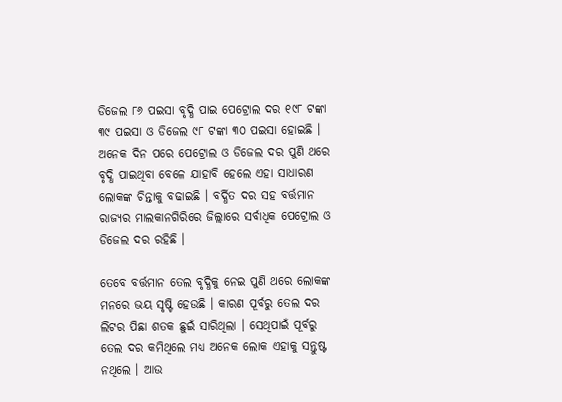ଡିଜେଲ ୮୬ ପଇସା ବୃଦ୍ଧି ପାଇ ପେଟ୍ରୋଲ ଦର ୧୯୮ ଟଙ୍କା ୩୯ ପଇସା ଓ ଡିଜେଲ ୯୮ ଟଙ୍କା ୩୦ ପଇସା ହୋଇଛି । ଅନେକ ଦିନ ପରେ ପେଟ୍ରୋଲ ଓ ଡିଜେଲ ଦର ପୁଣି ଥରେ ବୃଦ୍ଧି ପାଇଥିବା ବେଳେ ଯାହାବି ହେଲେ ଏହା ସାଧାରଣ ଲୋକଙ୍କ ଚିନ୍ତାକୁ ବଢାଇଛି । ବର୍ଦ୍ଧିତ ଦର ସହ ବର୍ତ୍ତମାନ ରାଜ୍ୟର ମାଲକାନଗିରିରେ ଜିଲ୍ଲାରେ ସର୍ବାଧିକ ପେଟ୍ରୋଲ ଓ ଡିଜେଲ ଦର ରହିଛି ।

ତେବେ ବର୍ତ୍ତମାନ ତେଲ ବୃଦ୍ଧିକୁ ନେଇ ପୁଣି ଥରେ ଲୋକଙ୍କ ମନରେ ଭୟ ସୃଷ୍ଟି ହେଉଛି । କାରଣ ପୂର୍ବରୁ ତେଲ ଦର ଲିଟର ପିଛା ଶତକ ଛୁଇଁ ସାରିଥିଲା । ସେଥିପାଇଁ ପୂର୍ବରୁ ତେଲ ଦର କମିଥିଲେ ମଧ୍ୟ ଅନେକ ଲୋକ ଏହାକୁ ସନ୍ତୁଷ୍ଟ ନଥିଲେ । ଆଉ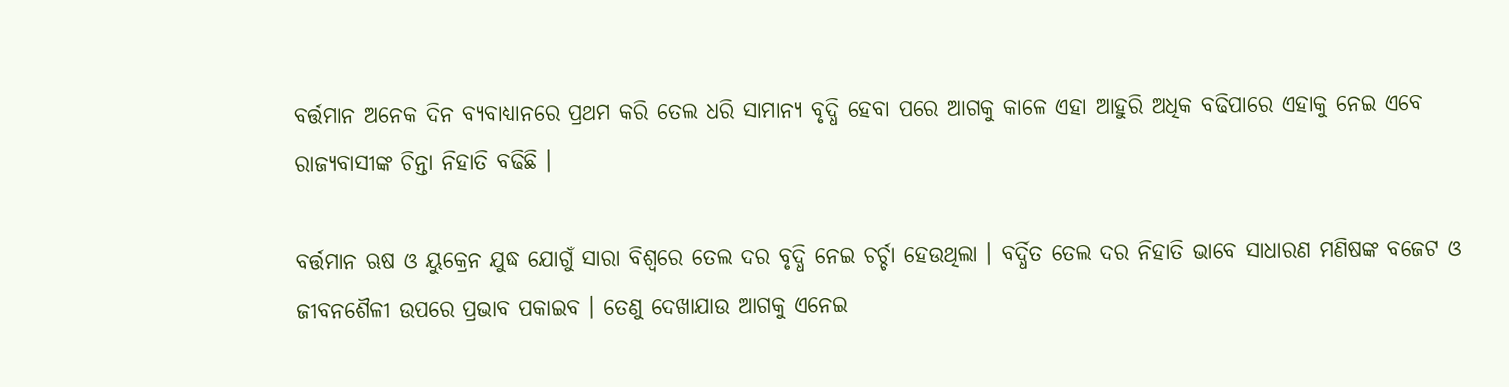ବର୍ତ୍ତମାନ ଅନେକ ଦିନ ବ୍ୟବାଧ୍ୟାନରେ ପ୍ରଥମ କରି ତେଲ ଧରି ସାମାନ୍ଯ ବୃଦ୍ଧି ହେବା ପରେ ଆଗକୁ କାଳେ ଏହା ଆହୁରି ଅଧିକ ବଢିପାରେ ଏହାକୁ ନେଇ ଏବେ ରାଜ୍ୟବାସୀଙ୍କ ଚିନ୍ତା ନିହାତି ବଢିଛି ।

ବର୍ତ୍ତମାନ ଋଷ ଓ ୟୁକ୍ରେନ ଯୁଦ୍ଧ ଯୋଗୁଁ ସାରା ବିଶ୍ବରେ ତେଲ ଦର ବୃଦ୍ଧି ନେଇ ଚର୍ଚ୍ଚା ହେଉଥିଲା । ବର୍ଦ୍ଧିତ ତେଲ ଦର ନିହାତି ଭାବେ ସାଧାରଣ ମଣିଷଙ୍କ ବଜେଟ ଓ ଜୀବନଶୈଳୀ ଉପରେ ପ୍ରଭାବ ପକାଇବ । ତେଣୁ ଦେଖାଯାଉ ଆଗକୁ ଏନେଇ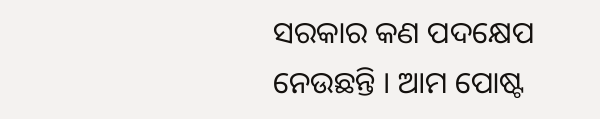ସରକାର କଣ ପଦକ୍ଷେପ ନେଉଛନ୍ତି । ଆମ ପୋଷ୍ଟ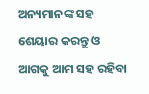ଅନ୍ୟମାନଙ୍କ ସହ ଶେୟାର କରନ୍ତୁ ଓ ଆଗକୁ ଆମ ସହ ରହିବା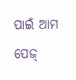ପାଇଁ ଆମ ପେଜ୍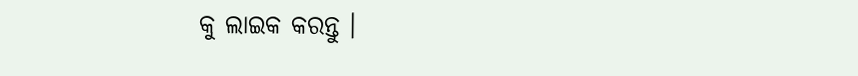କୁ ଲାଇକ କରନ୍ତୁ ।